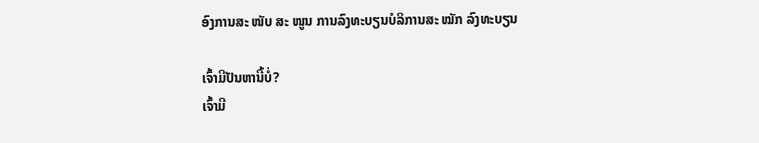ອົງການສະ ໜັບ ສະ ໜູນ ການລົງທະບຽນບໍລິການສະ ໝັກ ລົງທະບຽນ

ເຈົ້າມີປັນຫານີ້ບໍ່?
ເຈົ້າມີ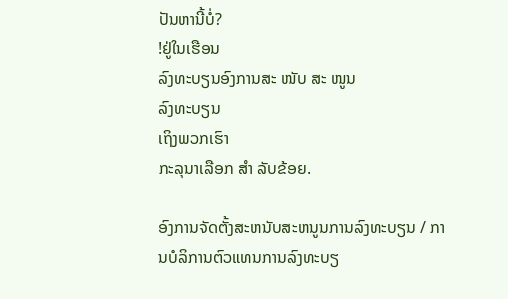ປັນຫານີ້ບໍ່?
!ຢູ່ໃນເຮືອນ
ລົງທະບຽນອົງການສະ ໜັບ ສະ ໜູນ
ລົງທະບຽນ
ເຖິງພວກເຮົາ
ກະລຸນາເລືອກ ສຳ ລັບຂ້ອຍ.

ອົງການຈັດຕັ້ງສະຫນັບສະຫນູນການລົງທະບຽນ / ການບໍລິການຕົວແທນການລົງທະບຽ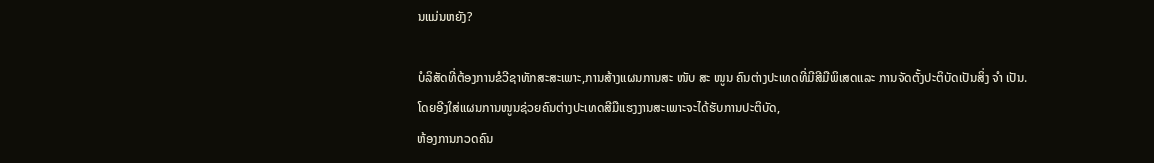ນແມ່ນຫຍັງ?

ບໍລິສັດທີ່ຕ້ອງການຂໍວີຊາທັກສະສະເພາະ,ການສ້າງແຜນການສະ ໜັບ ສະ ໜູນ ຄົນຕ່າງປະເທດທີ່ມີສີມືພິເສດແລະ ການຈັດຕັ້ງປະຕິບັດເປັນສິ່ງ ຈຳ ເປັນ.
ໂດຍອີງໃສ່ແຜນການໜູນຊ່ວຍຄົນຕ່າງປະເທດສີມືແຮງງານສະເພາະຈະໄດ້ຮັບການປະຕິບັດ,
ຫ້ອງການກວດຄົນ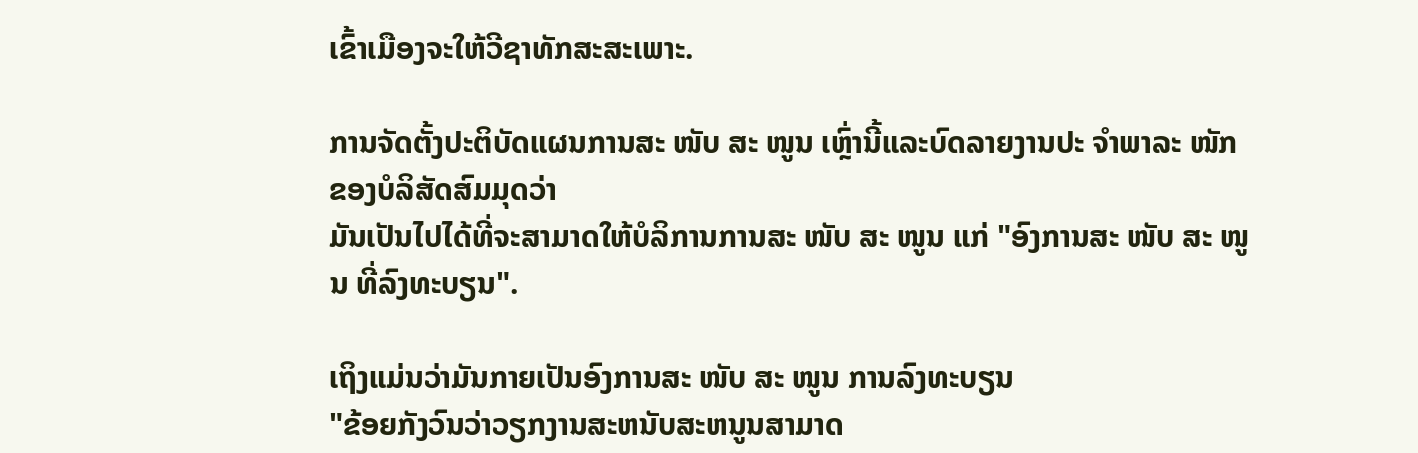ເຂົ້າເມືອງຈະໃຫ້ວີຊາທັກສະສະເພາະ.

ການຈັດຕັ້ງປະຕິບັດແຜນການສະ ໜັບ ສະ ໜູນ ເຫຼົ່ານີ້ແລະບົດລາຍງານປະ ຈຳພາລະ ໜັກ ຂອງບໍລິສັດສົມມຸດວ່າ
ມັນເປັນໄປໄດ້ທີ່ຈະສາມາດໃຫ້ບໍລິການການສະ ໜັບ ສະ ໜູນ ແກ່ "ອົງການສະ ໜັບ ສະ ໜູນ ທີ່ລົງທະບຽນ".

ເຖິງແມ່ນວ່າມັນກາຍເປັນອົງການສະ ໜັບ ສະ ໜູນ ການລົງທະບຽນ
"ຂ້ອຍກັງວົນວ່າວຽກງານສະຫນັບສະຫນູນສາມາດ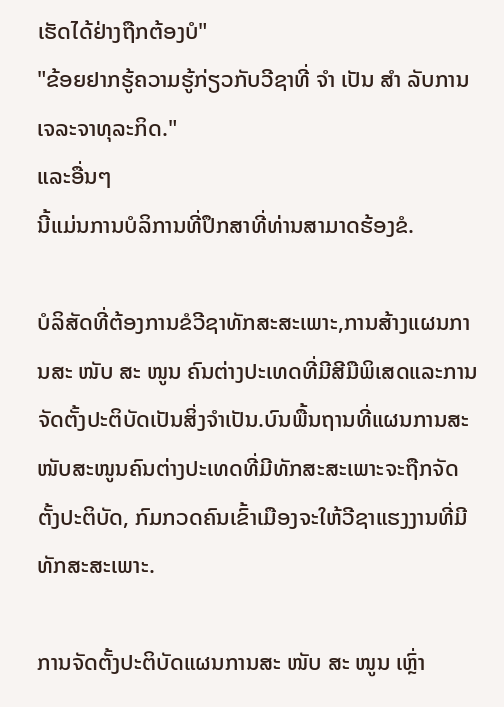ເຮັດໄດ້ຢ່າງຖືກຕ້ອງບໍ"
"ຂ້ອຍຢາກຮູ້ຄວາມຮູ້ກ່ຽວກັບວີຊາທີ່ ຈຳ ເປັນ ສຳ ລັບການເຈລະຈາທຸລະກິດ."
ແລະອື່ນໆ
ນີ້ແມ່ນການບໍລິການທີ່ປຶກສາທີ່ທ່ານສາມາດຮ້ອງຂໍ.

ບໍລິສັດທີ່ຕ້ອງການຂໍວີຊາທັກສະສະເພາະ,ການສ້າງແຜນການສະ ໜັບ ສະ ໜູນ ຄົນຕ່າງປະເທດທີ່ມີສີມືພິເສດແລະການຈັດຕັ້ງປະຕິບັດເປັນສິ່ງຈໍາເປັນ.ບົນພື້ນຖານທີ່ແຜນການສະໜັບສະໜູນຄົນຕ່າງປະເທດທີ່ມີທັກສະສະເພາະຈະຖືກຈັດຕັ້ງປະຕິບັດ, ກົມກວດຄົນເຂົ້າເມືອງຈະໃຫ້ວີຊາແຮງງານທີ່ມີທັກສະສະເພາະ.

ການຈັດຕັ້ງປະຕິບັດແຜນການສະ ໜັບ ສະ ໜູນ ເຫຼົ່າ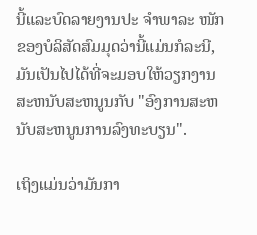ນີ້ແລະບົດລາຍງານປະ ຈຳພາລະ ໜັກ ຂອງບໍລິສັດສົມມຸດວ່ານີ້ແມ່ນກໍລະນີ, ມັນເປັນໄປໄດ້ທີ່ຈະມອບໃຫ້ວຽກງານສະຫນັບສະຫນູນກັບ "ອົງການສະຫນັບສະຫນູນການລົງທະບຽນ".

ເຖິງແມ່ນວ່າມັນກາ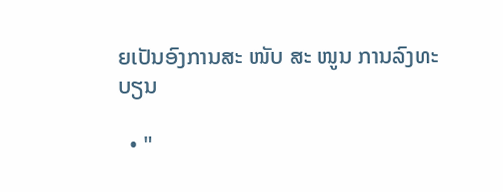ຍເປັນອົງການສະ ໜັບ ສະ ໜູນ ການລົງທະບຽນ

  • "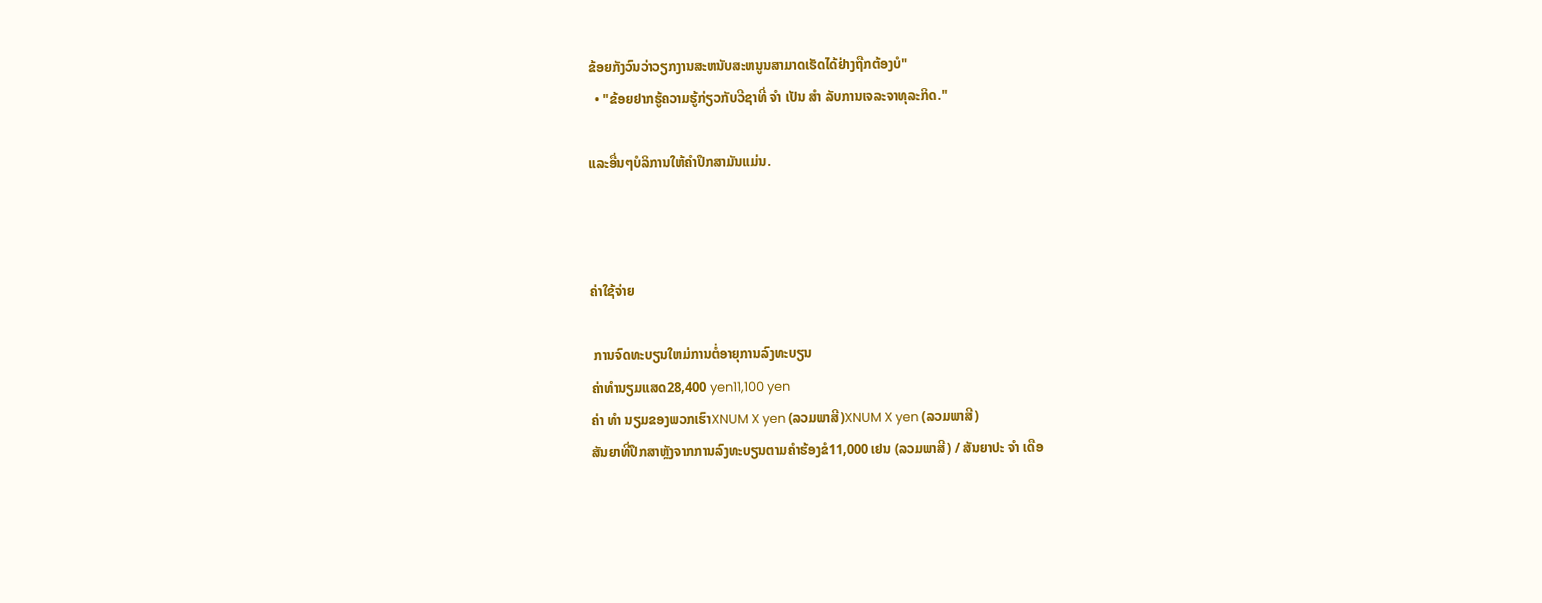ຂ້ອຍກັງວົນວ່າວຽກງານສະຫນັບສະຫນູນສາມາດເຮັດໄດ້ຢ່າງຖືກຕ້ອງບໍ"
  • "ຂ້ອຍຢາກຮູ້ຄວາມຮູ້ກ່ຽວກັບວີຊາທີ່ ຈຳ ເປັນ ສຳ ລັບການເຈລະຈາທຸລະກິດ."

ແລະອື່ນໆບໍລິການໃຫ້ຄໍາປຶກສາມັນແມ່ນ.



ຄ່າໃຊ້ຈ່າຍ

 ການຈົດທະບຽນໃຫມ່ການຕໍ່ອາຍຸການລົງທະບຽນ
ຄ່າທໍານຽມແສດ28,400 yen11,100 yen
ຄ່າ ທຳ ນຽມຂອງພວກເຮົາXNUM X yen (ລວມພາສີ)XNUM X yen (ລວມພາສີ)
ສັນຍາທີ່ປຶກສາຫຼັງຈາກການລົງທະບຽນຕາມຄໍາຮ້ອງຂໍ11,000 ເຢນ (ລວມພາສີ) / ສັນຍາປະ ຈຳ ເດືອ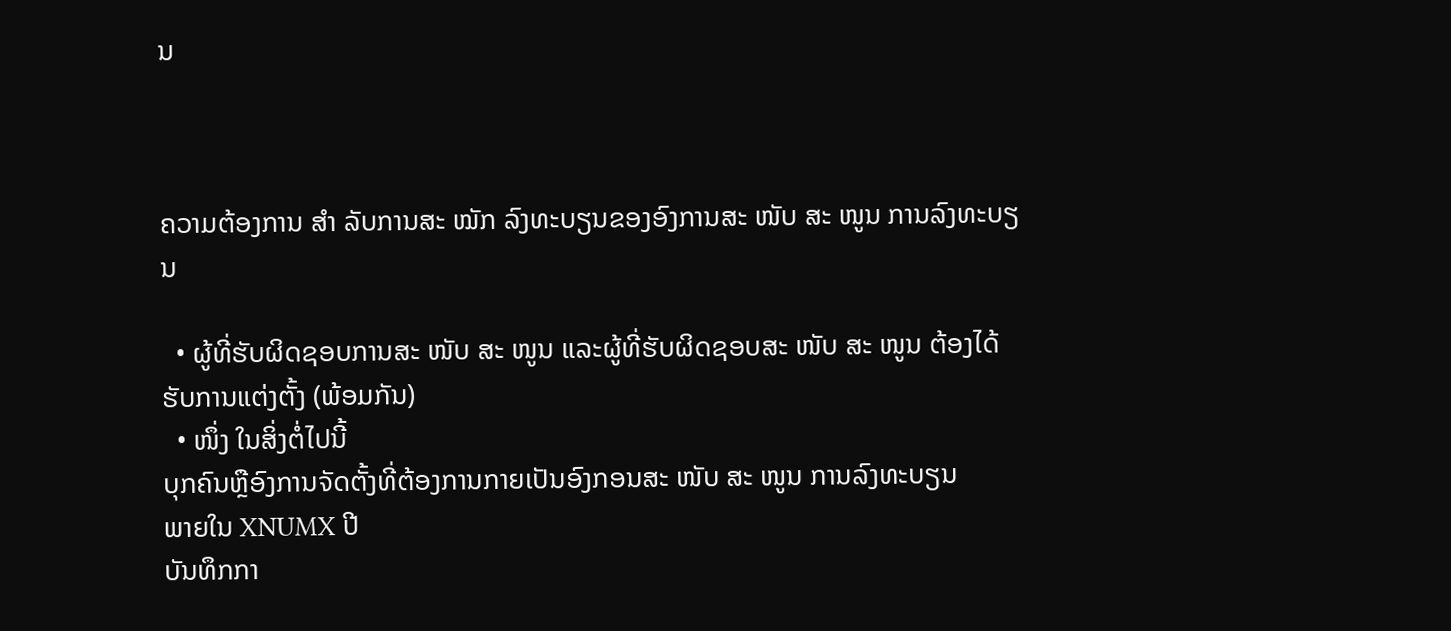ນ



ຄວາມຕ້ອງການ ສຳ ລັບການສະ ໝັກ ລົງທະບຽນຂອງອົງການສະ ໜັບ ສະ ໜູນ ການລົງທະບຽນ

  • ຜູ້ທີ່ຮັບຜິດຊອບການສະ ໜັບ ສະ ໜູນ ແລະຜູ້ທີ່ຮັບຜິດຊອບສະ ໜັບ ສະ ໜູນ ຕ້ອງໄດ້ຮັບການແຕ່ງຕັ້ງ (ພ້ອມກັນ)
  • ໜຶ່ງ ໃນສິ່ງຕໍ່ໄປນີ້
ບຸກຄົນຫຼືອົງການຈັດຕັ້ງທີ່ຕ້ອງການກາຍເປັນອົງກອນສະ ໜັບ ສະ ໜູນ ການລົງທະບຽນ
ພາຍໃນ XNUMX ປີ
ບັນທຶກກາ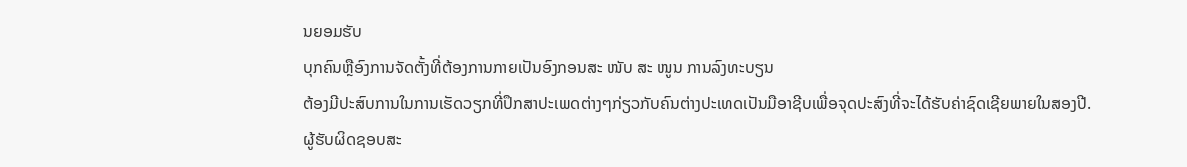ນຍອມຮັບ
ບຸກຄົນຫຼືອົງການຈັດຕັ້ງທີ່ຕ້ອງການກາຍເປັນອົງກອນສະ ໜັບ ສະ ໜູນ ການລົງທະບຽນ
ຕ້ອງມີປະສົບການໃນການເຮັດວຽກທີ່ປຶກສາປະເພດຕ່າງໆກ່ຽວກັບຄົນຕ່າງປະເທດເປັນມືອາຊີບເພື່ອຈຸດປະສົງທີ່ຈະໄດ້ຮັບຄ່າຊົດເຊີຍພາຍໃນສອງປີ.
ຜູ້ຮັບຜິດຊອບສະ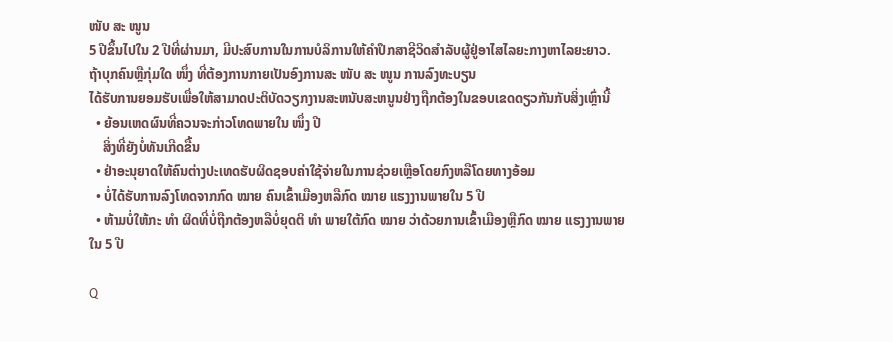ໜັບ ສະ ໜູນ
5 ປີຂຶ້ນໄປໃນ 2 ປີທີ່ຜ່ານມາ, ມີປະສົບການໃນການບໍລິການໃຫ້ຄໍາປຶກສາຊີວິດສໍາລັບຜູ້ຢູ່ອາໄສໄລຍະກາງຫາໄລຍະຍາວ.
ຖ້າບຸກຄົນຫຼືກຸ່ມໃດ ໜຶ່ງ ທີ່ຕ້ອງການກາຍເປັນອົງການສະ ໜັບ ສະ ໜູນ ການລົງທະບຽນ
ໄດ້ຮັບການຍອມຮັບເພື່ອໃຫ້ສາມາດປະຕິບັດວຽກງານສະຫນັບສະຫນູນຢ່າງຖືກຕ້ອງໃນຂອບເຂດດຽວກັນກັບສິ່ງເຫຼົ່ານີ້
  • ຍ້ອນເຫດຜົນທີ່ຄວນຈະກ່າວໂທດພາຍໃນ ໜຶ່ງ ປີ
    ສິ່ງທີ່ຍັງບໍ່ທັນເກີດຂື້ນ
  • ຢ່າອະນຸຍາດໃຫ້ຄົນຕ່າງປະເທດຮັບຜິດຊອບຄ່າໃຊ້ຈ່າຍໃນການຊ່ວຍເຫຼືອໂດຍກົງຫລືໂດຍທາງອ້ອມ
  • ບໍ່ໄດ້ຮັບການລົງໂທດຈາກກົດ ໝາຍ ຄົນເຂົ້າເມືອງຫລືກົດ ໝາຍ ແຮງງານພາຍໃນ 5 ປີ
  • ຫ້າມບໍ່ໃຫ້ກະ ທຳ ຜິດທີ່ບໍ່ຖືກຕ້ອງຫລືບໍ່ຍຸດຕິ ທຳ ພາຍໃຕ້ກົດ ໝາຍ ວ່າດ້ວຍການເຂົ້າເມືອງຫຼືກົດ ໝາຍ ແຮງງານພາຍໃນ 5 ປີ

Q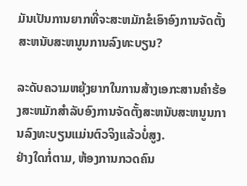ມັນເປັນການຍາກທີ່ຈະສະຫມັກຂໍເອົາອົງການຈັດຕັ້ງສະຫນັບສະຫນູນການລົງທະບຽນ?

ລະດັບຄວາມຫຍຸ້ງຍາກໃນການສ້າງເອກະສານຄໍາຮ້ອງສະຫມັກສໍາລັບອົງການຈັດຕັ້ງສະຫນັບສະຫນູນການລົງທະບຽນແມ່ນຕົວຈິງແລ້ວບໍ່ສູງ.
ຢ່າງໃດກໍ່ຕາມ, ຫ້ອງການກວດຄົນ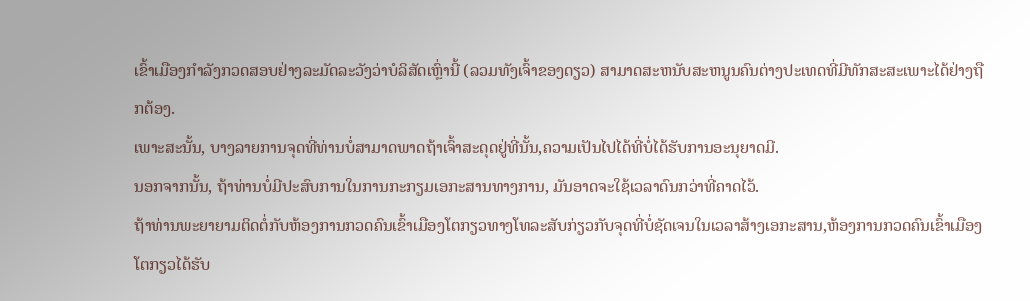ເຂົ້າເມືອງກໍາລັງກວດສອບຢ່າງລະມັດລະວັງວ່າບໍລິສັດເຫຼົ່ານີ້ (ລວມທັງເຈົ້າຂອງດຽວ) ສາມາດສະຫນັບສະຫນູນຄົນຕ່າງປະເທດທີ່ມີທັກສະສະເພາະໄດ້ຢ່າງຖືກຕ້ອງ.
ເພາະສະນັ້ນ, ບາງລາຍການຈຸດທີ່ທ່ານບໍ່ສາມາດພາດຖ້າເຈົ້າສະດຸດຢູ່ທີ່ນັ້ນ,ຄວາມເປັນໄປໄດ້ທີ່ບໍ່ໄດ້ຮັບການອະນຸຍາດມີ.
ນອກຈາກນັ້ນ, ຖ້າທ່ານບໍ່ມີປະສົບການໃນການກະກຽມເອກະສານທາງການ, ມັນອາດຈະໃຊ້ເວລາດົນກວ່າທີ່ຄາດໄວ້.
ຖ້າທ່ານພະຍາຍາມຕິດຕໍ່ກັບຫ້ອງການກວດຄົນເຂົ້າເມືອງໂຕກຽວທາງໂທລະສັບກ່ຽວກັບຈຸດທີ່ບໍ່ຊັດເຈນໃນເວລາສ້າງເອກະສານ,ຫ້ອງການກວດຄົນເຂົ້າເມືອງໂຕກຽວໄດ້ຮັບ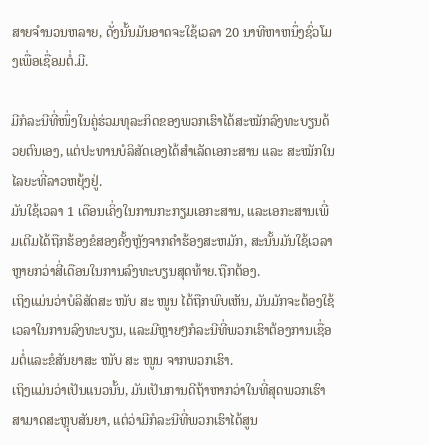ສາຍຈໍານວນຫລາຍ, ດັ່ງນັ້ນມັນອາດຈະໃຊ້ເວລາ 20 ນາທີຫາຫນຶ່ງຊົ່ວໂມງເພື່ອເຊື່ອມຕໍ່.ມີ.

ມີກໍລະນີທີ່ໜຶ່ງໃນຄູ່ຮ່ວມທຸລະກິດຂອງພວກເຮົາໄດ້ສະໝັກລົງທະບຽນດ້ວຍຕົນເອງ, ແຕ່ປະທານບໍລິສັດເອງໄດ້ສຳເລັດເອກະສານ ແລະ ສະໝັກໃນໄລຍະທີ່ລາວຫຍຸ້ງຢູ່.
ມັນໃຊ້ເວລາ 1 ເດືອນເຄິ່ງໃນການກະກຽມເອກະສານ, ແລະເອກະສານເພີ່ມເຕີມໄດ້ຖືກຮ້ອງຂໍສອງຄັ້ງຫຼັງຈາກຄໍາຮ້ອງສະຫມັກ, ສະນັ້ນມັນໃຊ້ເວລາຫຼາຍກວ່າສີ່ເດືອນໃນການລົງທະບຽນສຸດທ້າຍ.ຖືກຕ້ອງ.
ເຖິງແມ່ນວ່າບໍລິສັດສະ ໜັບ ສະ ໜູນ ໄດ້ຖືກພົບເຫັນ, ມັນມັກຈະຕ້ອງໃຊ້ເວລາໃນການລົງທະບຽນ, ແລະມີຫຼາຍໆກໍລະນີທີ່ພວກເຮົາຕ້ອງການເຊື່ອມຕໍ່ແລະຂໍສັນຍາສະ ໜັບ ສະ ໜູນ ຈາກພວກເຮົາ.
ເຖິງແມ່ນວ່າເປັນແນວນັ້ນ, ມັນເປັນການດີຖ້າຫາກວ່າໃນທີ່ສຸດພວກເຮົາສາມາດສະຫຼຸບສັນຍາ, ແຕ່ວ່າມີກໍລະນີທີ່ພວກເຮົາໄດ້ສູນ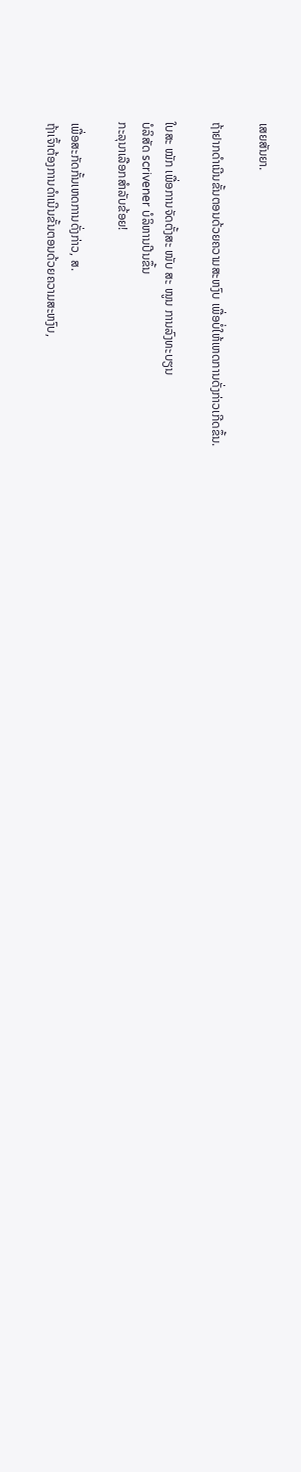ເສຍສັນຍາ.

ຖ້າຢາກດຳເນີນຂັ້ນຕອນດ້ວຍຄວາມສະຫງົບ ເພື່ອບໍ່ໃຫ້ເຫດການດັ່ງກ່າວເກີດຂຶ້ນ.

ໃບສະ ໝັກ ເພື່ອການຈັດຕັ້ງສະ ໜັບ ສະ ໜູນ ການລົງທະບຽນ
ບໍລິສັດ scrivener ບໍລິຫານປີນຂຶ້ນ
ກະລຸນາເລືອກສໍາລັບຂ້ອຍ!

ເພື່ອສະກັດກັ້ນເຫດການດັ່ງກ່າວ, ສ.
ຖ້າເຈົ້າຕ້ອງການດຳເນີນຂັ້ນຕອນດ້ວຍຄວາມສະຫງົບ,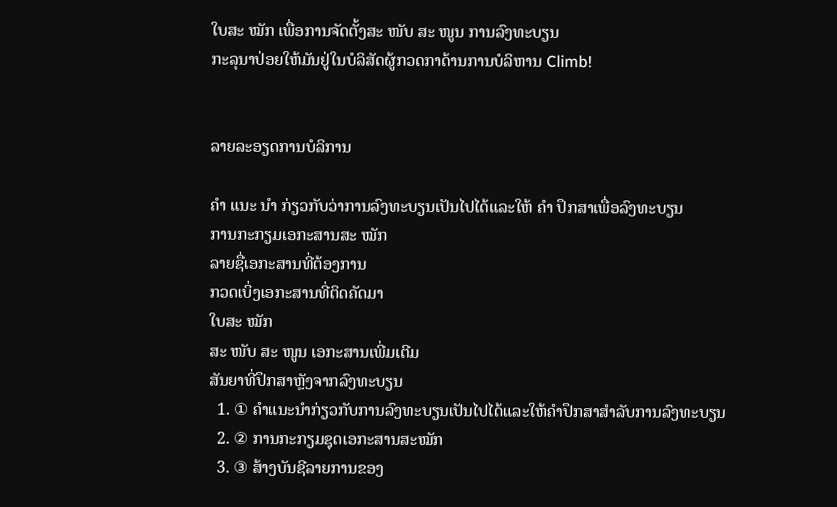ໃບສະ ໝັກ ເພື່ອການຈັດຕັ້ງສະ ໜັບ ສະ ໜູນ ການລົງທະບຽນ
ກະລຸນາປ່ອຍໃຫ້ມັນຢູ່ໃນບໍລິສັດຜູ້ກວດກາດ້ານການບໍລິຫານ Climb!


ລາຍລະອຽດການບໍລິການ

ຄຳ ແນະ ນຳ ກ່ຽວກັບວ່າການລົງທະບຽນເປັນໄປໄດ້ແລະໃຫ້ ຄຳ ປຶກສາເພື່ອລົງທະບຽນ
ການກະກຽມເອກະສານສະ ໝັກ
ລາຍຊື່ເອກະສານທີ່ຕ້ອງການ
ກວດເບິ່ງເອກະສານທີ່ຕິດຄັດມາ
ໃບສະ ໝັກ
ສະ ໜັບ ສະ ໜູນ ເອກະສານເພີ່ມເຕີມ
ສັນຍາທີ່ປຶກສາຫຼັງຈາກລົງທະບຽນ
  1. ① ຄໍາແນະນໍາກ່ຽວກັບການລົງທະບຽນເປັນໄປໄດ້ແລະໃຫ້ຄໍາປຶກສາສໍາລັບການລົງທະບຽນ
  2. ② ການກະກຽມຊຸດເອກະສານສະໝັກ
  3. ③ ສ້າງບັນຊີລາຍການຂອງ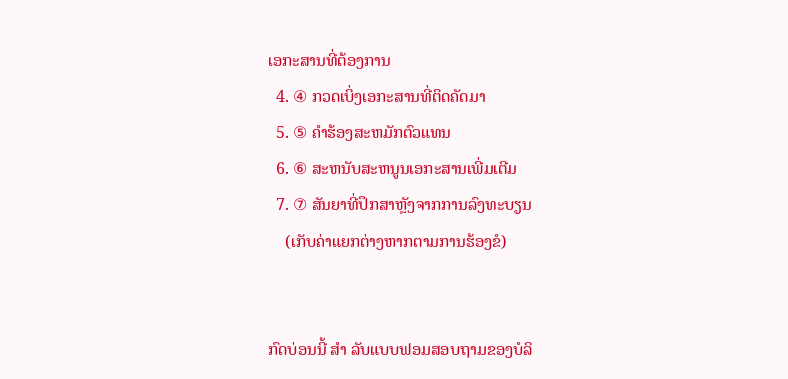ເອກະສານທີ່ຕ້ອງການ
  4. ④ ກວດເບິ່ງເອກະສານທີ່ຕິດຄັດມາ
  5. ⑤ ຄໍາຮ້ອງສະຫມັກຕົວແທນ
  6. ⑥ ສະຫນັບສະຫນູນເອກະສານເພີ່ມເຕີມ
  7. ⑦ ສັນຍາທີ່ປຶກສາຫຼັງຈາກການລົງທະບຽນ
    (ເກັບຄ່າແຍກຕ່າງຫາກຕາມການຮ້ອງຂໍ)


ກົດບ່ອນນີ້ ສຳ ລັບແບບຟອມສອບຖາມຂອງບໍລິ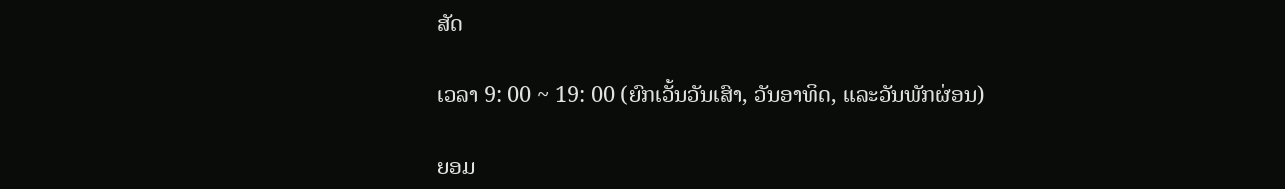ສັດ

ເວລາ 9: 00 ~ 19: 00 (ຍົກເວັ້ນວັນເສົາ, ວັນອາທິດ, ແລະວັນພັກຜ່ອນ)

ຍອມ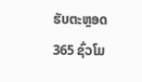ຮັບຕະຫຼອດ 365 ຊົ່ວໂມ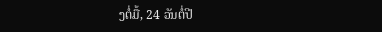ງຕໍ່ມື້, 24 ວັນຕໍ່ປີ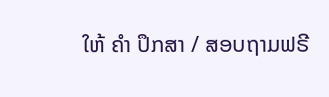ໃຫ້ ຄຳ ປຶກສາ / ສອບຖາມຟຣີ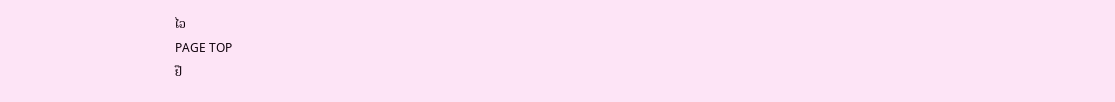ໄວ
PAGE TOP
ຢື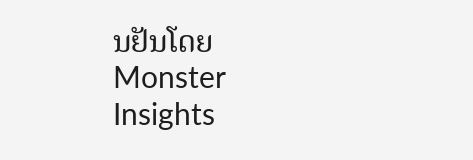ນຢັນໂດຍ Monster Insights